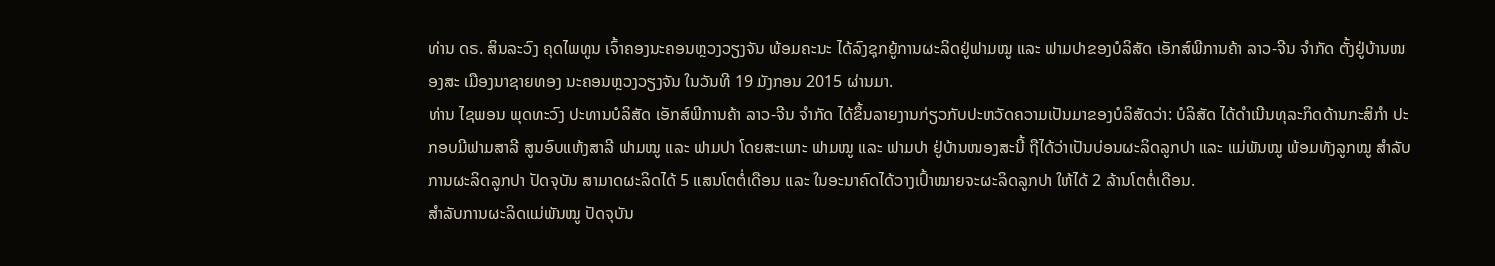ທ່ານ ດຣ. ສິນລະວົງ ຄຸດໄພທູນ ເຈົ້າຄອງນະຄອນຫຼວງວຽງຈັນ ພ້ອມຄະນະ ໄດ້ລົງຊຸກຍູ້ການຜະລິດຢູ່ຟາມໝູ ແລະ ຟາມປາຂອງບໍລິສັດ ເອັກສ໌ພີການຄ້າ ລາວ-ຈີນ ຈຳກັດ ຕັ້ງຢູ່ບ້ານໜອງສະ ເມືອງນາຊາຍທອງ ນະຄອນຫຼວງວຽງຈັນ ໃນວັນທີ 19 ມັງກອນ 2015 ຜ່ານມາ.
ທ່ານ ໄຊພອນ ພຸດທະວົງ ປະທານບໍລິສັດ ເອັກສ໌ພີການຄ້າ ລາວ-ຈີນ ຈຳກັດ ໄດ້ຂຶ້ນລາຍງານກ່ຽວກັບປະຫວັດຄວາມເປັນມາຂອງບໍລິສັດວ່າ: ບໍລິສັດ ໄດ້ດຳເນີນທຸລະກິດດ້ານກະສິກຳ ປະກອບມີຟາມສາລີ ສູນອົບແຫ້ງສາລີ ຟາມໝູ ແລະ ຟາມປາ ໂດຍສະເພາະ ຟາມໝູ ແລະ ຟາມປາ ຢູ່ບ້ານໜອງສະນີ້ ຖືໄດ້ວ່າເປັນບ່ອນຜະລິດລູກປາ ແລະ ແມ່ພັນໝູ ພ້ອມທັງລູກໝູ ສຳລັບການຜະລິດລູກປາ ປັດຈຸບັນ ສາມາດຜະລິດໄດ້ 5 ແສນໂຕຕໍ່ເດືອນ ແລະ ໃນອະນາຄົດໄດ້ວາງເປົ້າໝາຍຈະຜະລິດລູກປາ ໃຫ້ໄດ້ 2 ລ້ານໂຕຕໍ່ເດືອນ.
ສຳລັບການຜະລິດແມ່ພັນໝູ ປັດຈຸບັນ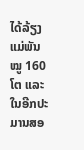ໄດ້ລ້ຽງແມ່ພັນໝູ 160 ໂຕ ແລະ ໃນອີກປະມານສອ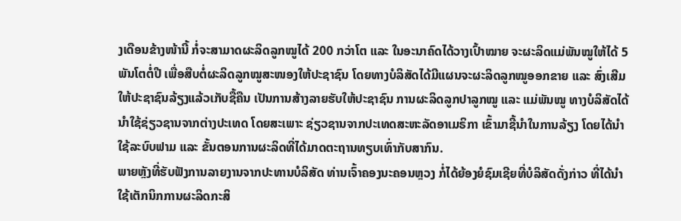ງເດືອນຂ້າງໜ້ານີ້ ກໍ່ຈະສາມາດຜະລິດລູກໝູໄດ້ 200 ກວ່າໂຕ ແລະ ໃນອະນາຄົດໄດ້ວາງເປົ້າໝາຍ ຈະຜະລິດແມ່ພັນໝູໃຫ້ໄດ້ 5 ພັນໂຕຕໍ່ປີ ເພື່ອສືບຕໍ່ຜະລິດລູກໝູສະໜອງໃຫ້ປະຊາຊົນ ໂດຍທາງບໍລິສັດໄດ້ມີແຜນຈະຜະລິດລູກໝູອອກຂາຍ ແລະ ສົ່ງເສີມໃຫ້ປະຊາຊົນລ້ຽງແລ້ວເກັບຊື້ຄືນ ເປັນການສ້າງລາຍຮັບໃຫ້ປະຊາຊົນ ການຜະລິດລູກປາລູກໝູ ແລະ ແມ່ພັນໝູ ທາງບໍລິສັດໄດ້ນຳໃຊ້ຊ່ຽວຊານຈາກຕ່າງປະເທດ ໂດຍສະເພາະ ຊ່ຽວຊານຈາກປະເທດສະຫະລັດອາເມຣິກາ ເຂົ້າມາຊີ້ນຳໃນການລ້ຽງ ໂດຍໄດ້ນຳໃຊ້ລະບົບຟາມ ແລະ ຂັ້ນຕອນການຜະລິດທີ່ໄດ້ມາດຕະຖານທຽບເທົ່າກັບສາກົນ.
ພາຍຫຼັງທີ່ຮັບຟັງການລາຍງານຈາກປະທານບໍລິສັດ ທ່ານເຈົ້າຄອງນະຄອນຫຼວງ ກໍ່ໄດ້ຍ້ອງຍໍຊົມເຊີຍທີ່ບໍລິສັດດັ່ງກ່າວ ທີ່ໄດ້ນຳໃຊ້ເຕັກນິກການຜະລິດກະສິ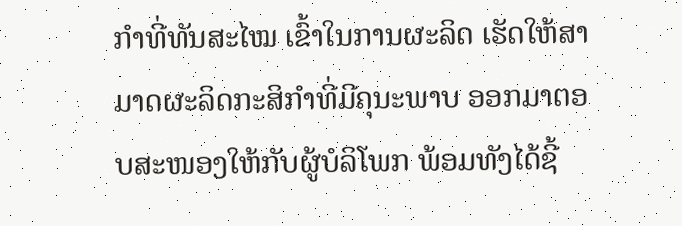ກຳທີ່ທັນສະໄໝ ເຂົ້າໃນການຜະລິດ ເຮັດໃຫ້ສາມາດຜະລິດກະສິກຳທີ່ມີຄຸນະພາບ ອອກມາຕອບສະໜອງໃຫ້ກັບຜູ້ບໍລິໂພກ ພ້ອມທັງໄດ້ຊີ້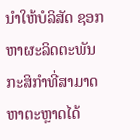ນຳໃຫ້ບໍລິສັດ ຊອກຫາຜະລິດຕະພັນກະສິກຳທີ່ສາມາດຫາຕະຫຼາດໄດ້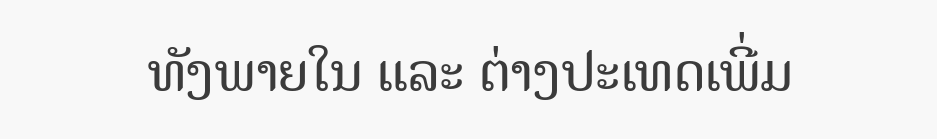ທັງພາຍໃນ ແລະ ຕ່າງປະເທດເພີ່ມ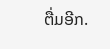ຕື່ມອີກ.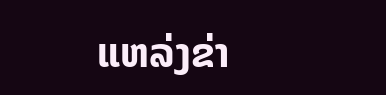ແຫລ່ງຂ່າ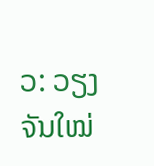ວ: ວຽງຈັນໃໝ່